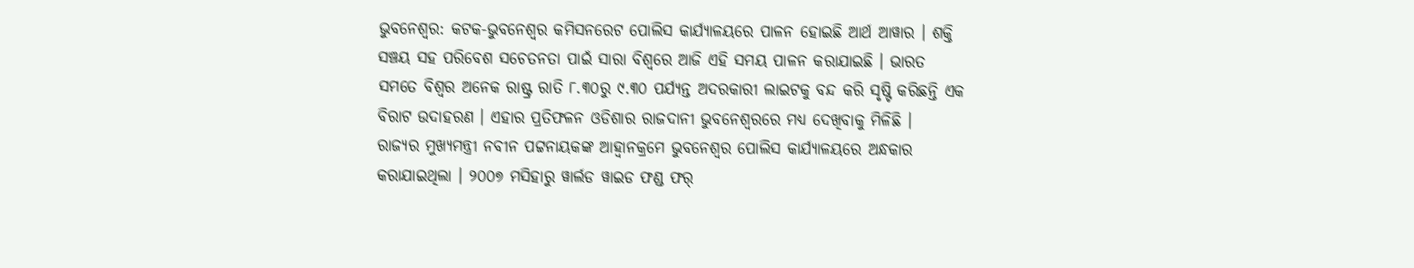ଭୁବନେଶ୍ୱର: କଟକ-ଭୁବନେଶ୍ୱର କମିସନରେଟ ପୋଲିସ କାର୍ଯ୍ୟାଳୟରେ ପାଳନ ହୋଇଛି ଆର୍ଥ ଆୱାର । ଶକ୍ତି ସଞ୍ଚୟ ସହ ପରିବେଶ ସଚେତନତା ପାଇଁ ସାରା ବିଶ୍ୱରେ ଆଜି ଏହି ସମୟ ପାଳନ କରାଯାଇଛି । ଭାରତ ସମତେ ବିଶ୍ୱର ଅନେକ ରାଷ୍ଟ୍ର ରାତି ୮.୩୦ରୁ ୯.୩୦ ପର୍ଯ୍ୟନ୍ତ ଅଦରକାରୀ ଲାଇଟକୁ ବନ୍ଦ କରି ସୃଷ୍ଟି କରିଛନ୍ତି ଏକ ବିରାଟ ଉଦାହରଣ । ଏହାର ପ୍ରତିଫଳନ ଓଡିଶାର ରାଜଦାନୀ ଭୁବନେଶ୍ୱରରେ ମଧ୍ୟ ଦେଖିବାକୁ ମିଳିଛି ।
ରାଜ୍ୟର ମୁଖ୍ୟମନ୍ତ୍ରୀ ନବୀନ ପଟ୍ଟନାୟକଙ୍କ ଆହ୍ୱାନକ୍ରମେ ଭୁବନେଶ୍ୱର ପୋଲିସ କାର୍ଯ୍ୟାଳୟରେ ଅନ୍ଧକାର କରାଯାଇଥିଲା । ୨୦୦୭ ମସିହାରୁ ୱାର୍ଲଡ ୱାଇଡ ଫଣ୍ଡ ଫର୍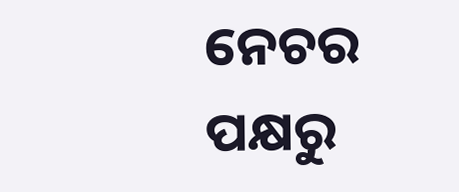ନେଚର ପକ୍ଷରୁ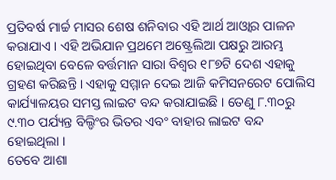ପ୍ରତିବର୍ଷ ମାର୍ଚ୍ଚ ମାସର ଶେଷ ଶନିବାର ଏହି ଆର୍ଥ ଆଓ୍ବାର ପାଳନ କରାଯାଏ । ଏହି ଅଭିଯାନ ପ୍ରଥମେ ଅଷ୍ଟ୍ରେଲିଆ ପକ୍ଷରୁ ଆରମ୍ଭ ହୋଇଥିବା ବେଳେ ବର୍ତ୍ତମାନ ସାରା ବିଶ୍ୱର ୧୮୭ଟି ଦେଶ ଏହାକୁ ଗ୍ରହଣ କରିଛନ୍ତି । ଏହାକୁ ସମ୍ମାନ ଦେଇ ଆଜି କମିସନରେଟ ପୋଲିସ କାର୍ଯ୍ୟାଳୟର ସମସ୍ତ ଲାଇଟ ବନ୍ଦ କରାଯାଇଛି । ତେଣୁ ୮.୩୦ରୁ ୯.୩୦ ପର୍ଯ୍ୟନ୍ତ ବିଲ୍ଡିଂର ଭିତର ଏବଂ ବାହାର ଲାଇଟ ବନ୍ଦ ହୋଇଥିଲା ।
ତେବେ ଆଶା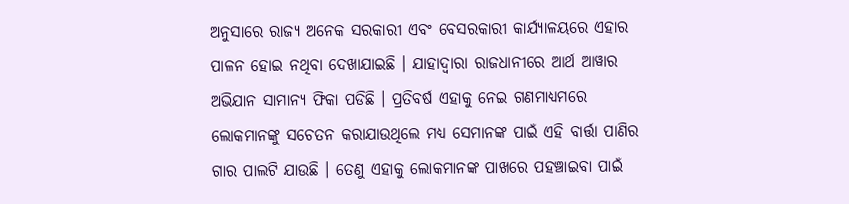ଅନୁସାରେ ରାଜ୍ୟ ଅନେକ ସରକାରୀ ଏବଂ ବେସରକାରୀ କାର୍ଯ୍ୟାଳୟରେ ଏହାର ପାଳନ ହୋଇ ନଥିବା ଦେଖାଯାଇଛି । ଯାହାଦ୍ୱାରା ରାଜଧାନୀରେ ଆର୍ଥ ଆୱାର ଅଭିଯାନ ସାମାନ୍ୟ ଫିକା ପଡିଛି । ପ୍ରତିବର୍ଷ ଏହାକୁ ନେଇ ଗଣମାଧ୍ୟମରେ ଲୋକମାନଙ୍କୁ ସଚେତନ କରାଯାଉଥିଲେ ମଧ୍ୟ ସେମାନଙ୍କ ପାଇଁ ଏହି ବାର୍ତ୍ତା ପାଣିର ଗାର ପାଲଟି ଯାଉଛି । ତେଣୁ ଏହାକୁ ଲୋକମାନଙ୍କ ପାଖରେ ପହଞ୍ଚାଇବା ପାଇଁ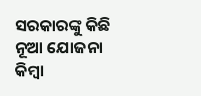ସରକାରଙ୍କୁ କିଛି ନୂଆ ଯୋଜନା କିମ୍ବା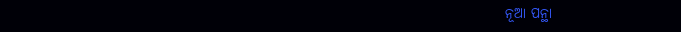ନୂଆ ପନ୍ଥା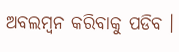ଅବଲମ୍ବନ କରିବାକୁ ପଡିବ ।